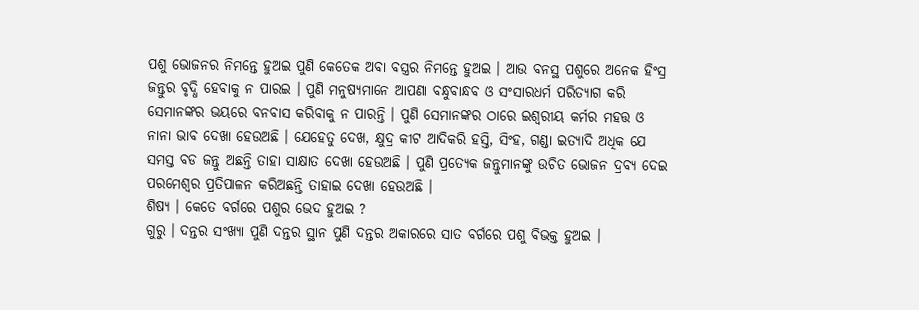ପଶୁ ଭୋଜନର ନିମନ୍ତେ ହୁଅଇ ପୁଣି କେତେକ ଅବା ବସ୍ତ୍ରର ନିମନ୍ତେ ହୁଅଇ । ଆଉ ବନସ୍ଥ ପଶୁରେ ଅନେକ ହିଂସ୍ର ଜନ୍ତୁର ବୃଦ୍ଧି ହେବାକୁ ନ ପାରଇ । ପୁଣି ମନୁଷ୍ୟମାନେ ଆପଣା ବନ୍ଧୁବାନ୍ଧବ ଓ ସଂସାରଧର୍ମ ପରିତ୍ୟାଗ କରି ସେମାନଙ୍କର ଭୟରେ ବନବାସ କରିବାକୁ ନ ପାରନ୍ତି । ପୁଣି ସେମାନଙ୍କର ଠାରେ ଇଶ୍ୱରୀୟ କର୍ମର ମହତ୍ତ ଓ ନାନା ଭାବ ଦେଖା ହେଉଅଛି । ଯେହେତୁ ଦେଖ, କ୍ଷୁଦ୍ର କୀଟ ଆଦିକରି ହସ୍ତି, ସିଂହ, ଗଣ୍ଡା ଇତ୍ୟାଦି ଅଧିକ ଯେ ସମସ୍ତ ବଡ ଜନ୍ତୁ ଅଛନ୍ତି ତାହା ସାକ୍ଷାତ ଦେଖା ହେଉଅଛି । ପୁଣି ପ୍ରତ୍ୟେକ ଜନ୍ତୁମାନଙ୍କୁ ଉଚିତ ଭୋଜନ ଦ୍ରବ୍ୟ ଦେଇ ପରମେଶ୍ୱର ପ୍ରତିପାଳନ କରିଅଛନ୍ତି ତାହାଇ ଦେଖା ହେଉଅଛି ।
ଶିଷ୍ୟ । କେତେ ବର୍ଗରେ ପଶୁର ଭେଦ ହୁଅଇ ?
ଗୁରୁ । ଦନ୍ତର ସଂଖ୍ୟା ପୁଣି ଦନ୍ତର ସ୍ଥାନ ପୁଣି ଦନ୍ତର ଅକାରରେ ସାତ ବର୍ଗରେ ପଶୁ ବିଭକ୍ତ ହୁଅଇ ।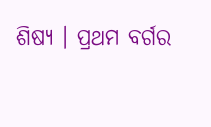ଶିଷ୍ୟ । ପ୍ରଥମ ବର୍ଗର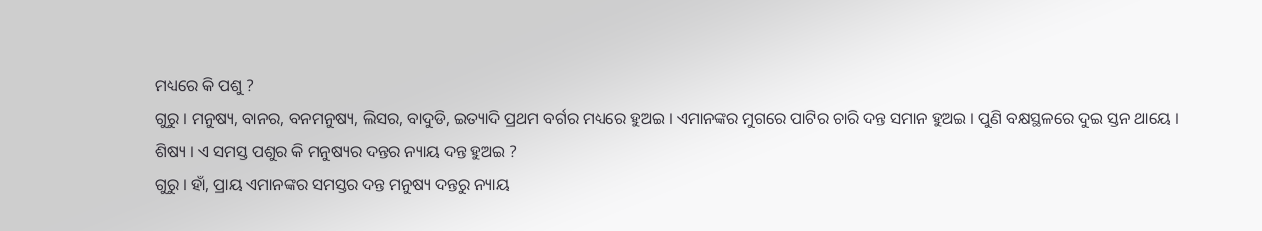ମଧ୍ୟରେ କି ପଶୁ ?
ଗୁରୁ । ମନୁଷ୍ୟ, ବାନର, ବନମନୁଷ୍ୟ, ଲିସର, ବାଦୁଡି, ଇତ୍ୟାଦି ପ୍ରଥମ ବର୍ଗର ମଧ୍ୟରେ ହୁଅଇ । ଏମାନଙ୍କର ମୁଗରେ ପାଟିର ଚାରି ଦନ୍ତ ସମାନ ହୁଅଇ । ପୁଣି ବକ୍ଷସ୍ଥଳରେ ଦୁଇ ସ୍ତନ ଥାୟେ ।
ଶିଷ୍ୟ । ଏ ସମସ୍ତ ପଶୁର କି ମନୁଷ୍ୟର ଦନ୍ତର ନ୍ୟାୟ ଦନ୍ତ ହୁଅଇ ?
ଗୁରୁ । ହାଁ, ପ୍ରାୟ ଏମାନଙ୍କର ସମସ୍ତର ଦନ୍ତ ମନୁଷ୍ୟ ଦନ୍ତରୁ ନ୍ୟାୟ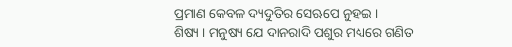ପ୍ରମାଣ କେବଳ ଦ୍ୟଦୁତିର ସେଋପେ ନୁହଇ ।
ଶିଷ୍ୟ । ମନୁଷ୍ୟ ଯେ ଦାନରାଦି ପଶୁର ମଧ୍ୟରେ ଗଣିତ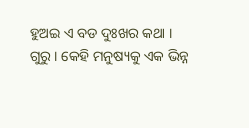ହୁଅଇ ଏ ବଡ ଦୁଃଖର କଥା ।
ଗୁରୁ । କେହି ମନୁଷ୍ୟକୁ ଏକ ଭିନ୍ନ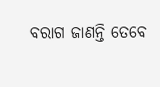ବରାଗ ଜାଣନ୍ତି ତେବେ